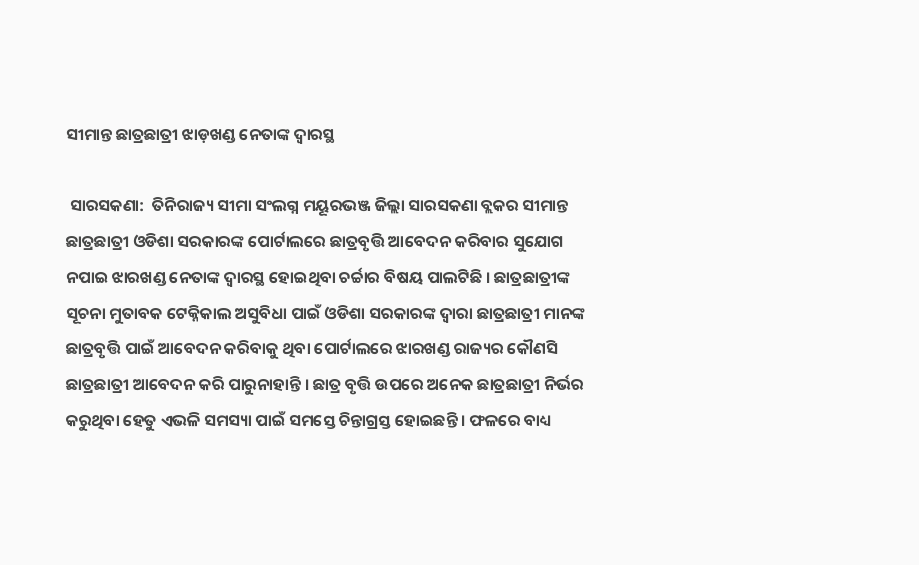ସୀମାନ୍ତ ଛାତ୍ରଛାତ୍ରୀ ଝାଡ଼ଖଣ୍ଡ ନେତାଙ୍କ ଦ୍ୱାରସ୍ଥ

 ସାରସକଣା:  ତିନିରାଜ୍ୟ ସୀମା ସଂଲଗ୍ନ ମୟୂରଭଞ୍ଜ ଜିଲ୍ଲା ସାରସକଣା ବ୍ଲକର ସୀମାନ୍ତ ଛାତ୍ରଛାତ୍ରୀ ଓଡିଶା ସରକାରଙ୍କ ପୋର୍ଟାଲରେ ଛାତ୍ରବୃତ୍ତି ଆବେଦନ କରିବାର ସୁଯୋଗ ନପାଇ ଝାରଖଣ୍ଡ ନେତାଙ୍କ ଦ୍ୱାରସ୍ଥ ହୋଇଥିବା ଚର୍ଚ୍ଚାର ବିଷୟ ପାଲଟିଛି । ଛାତ୍ରଛାତ୍ରୀଙ୍କ ସୂଚନା ମୁତାବକ ଟେକ୍ନିକାଲ ଅସୁବିଧା ପାଇଁ ଓଡିଶା ସରକାରଙ୍କ ଦ୍ୱାରା ଛାତ୍ରଛାତ୍ରୀ ମାନଙ୍କ ଛାତ୍ରବୃତ୍ତି ପାଇଁ ଆବେଦନ କରିବାକୁ ଥିବା ପୋର୍ଟାଲରେ ଝାରଖଣ୍ଡ ରାଜ୍ୟର କୌଣସି ଛାତ୍ରଛାତ୍ରୀ ଆବେଦନ କରି ପାରୁନାହାନ୍ତି । ଛାତ୍ର ବୃତ୍ତି ଉପରେ ଅନେକ ଛାତ୍ରଛାତ୍ରୀ ନିର୍ଭର କରୁଥିବା ହେତୁ ଏଭଳି ସମସ୍ୟା ପାଇଁ ସମସ୍ତେ ଚିନ୍ତାଗ୍ରସ୍ତ ହୋଇଛନ୍ତି । ଫଳରେ ବାଧ୍ୟ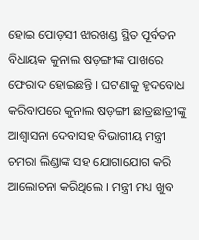ହୋଇ ପୋଡ଼ସୀ ଝାରଖଣ୍ଡ ସ୍ଥିତ ପୂର୍ବତନ ବିଧାୟକ କୁନାଲ ଷଡ଼ଙ୍ଗୀଙ୍କ ପାଖରେ ଫେରାଦ ହୋଇଛନ୍ତି । ଘଟଣାକୁ ହୃଦବୋଧ କରିବାପରେ କୁନାଲ ଷଡ଼ଙ୍ଗୀ ଛାତ୍ରଛାତ୍ରୀଙ୍କୁ ଆଶ୍ୱାସନା ଦେବାସହ ବିଭାଗୀୟ ମନ୍ତ୍ରୀ ଚମରା ଲିଣ୍ଡାଙ୍କ ସହ ଯୋଗାଯୋଗ କରି ଆଲୋଚନା କରିଥିଲେ । ମନ୍ତ୍ରୀ ମଧ୍ୟ ଖୁବ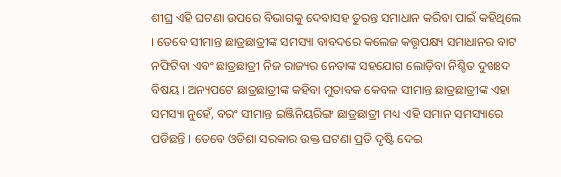ଶୀଘ୍ର ଏହି ଘଟଣା ଉପରେ ବିଭାଗକୁ ଦେବାସହ ତୁରନ୍ତ ସମାଧାନ କରିବା ପାଇଁ କହିଥିଲେ । ତେବେ ସୀମାନ୍ତ ଛାତ୍ରଛାତ୍ରୀଙ୍କ ସମସ୍ୟା ବାବଦରେ କଲେଜ କତ୍ତୃପକ୍ଷ୍ୟ ସମାଧାନର ବାଟ ନଫିଟିବା ଏବଂ ଛାତ୍ରଛାତ୍ରୀ ନିଜ ରାଜ୍ୟର ନେତାଙ୍କ ସହଯୋଗ ଲୋଡ଼ିବା ନିଶ୍ଚିତ ଦୁଖଃଦ ବିଷୟ । ଅନ୍ୟପଟେ ଛାତ୍ରଛାତ୍ରୀଙ୍କ କହିବା ମୁତାବକ କେବଳ ସୀମାନ୍ତ ଛାତ୍ରଛାତ୍ରୀଙ୍କ ଏହା ସମସ୍ୟା ନୁହେଁ, ବରଂ ସୀମାନ୍ତ ଇଞ୍ଜିନିୟରିଙ୍ଗ ଛାତ୍ରଛାତ୍ରୀ ମଧ୍ୟ ଏହି ସମାନ ସମସ୍ୟାରେ ପଡିଛନ୍ତି । ତେବେ ଓଡିଶା ସରକାର ଉକ୍ତ ଘଟଣା ପ୍ରତି ଦୃଷ୍ଟି ଦେଇ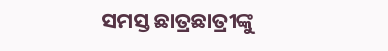ସମସ୍ତ ଛାତ୍ରଛାତ୍ରୀଙ୍କୁ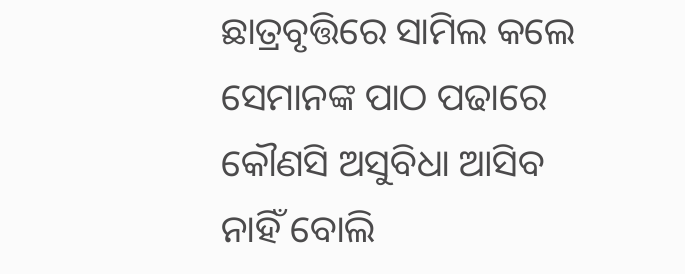ଛାତ୍ରବୃତ୍ତିରେ ସାମିଲ କଲେ ସେମାନଙ୍କ ପାଠ ପଢାରେ କୌଣସି ଅସୁବିଧା ଆସିବ ନାହିଁ ବୋଲି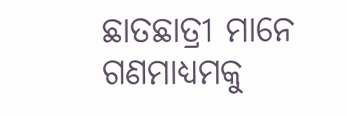ଛାତଛାତ୍ରୀ ମାନେ ଗଣମାଧ୍ୟମକୁ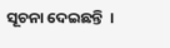ସୂଚନା ଦେଇଛନ୍ତି  ।